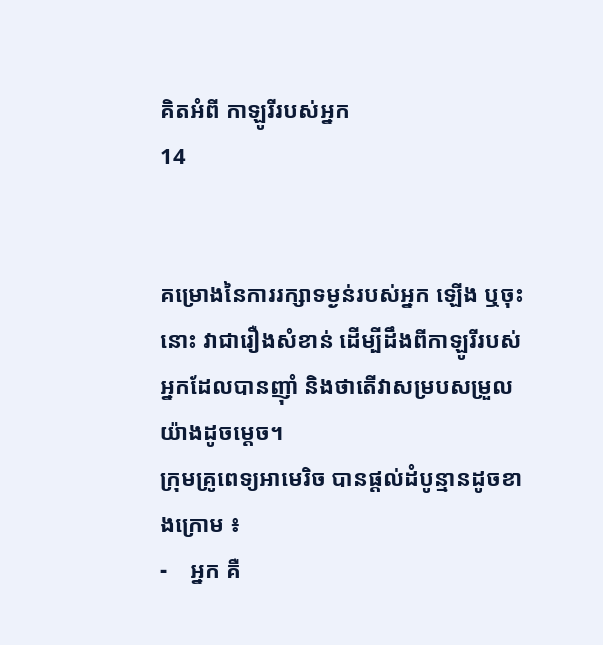គិតអំពី កាឡូរីរបស់អ្នក
14


គម្រោងនៃការរក្សាទម្ងន់របស់អ្នក ឡើង ឬចុះនោះ វាជារឿងសំខាន់ ដើម្បីដឹងពីកាឡូរីរបស់អ្នកដែលបានញ៉ាំ និងថាតើវាសម្របសម្រួលយ៉ាងដូចម្តេច។
ក្រុមគ្រូពេទ្យអាមេរិច បានផ្តល់ដំបូន្មានដូចខាងក្រោម ៖
-    អ្នក គឺ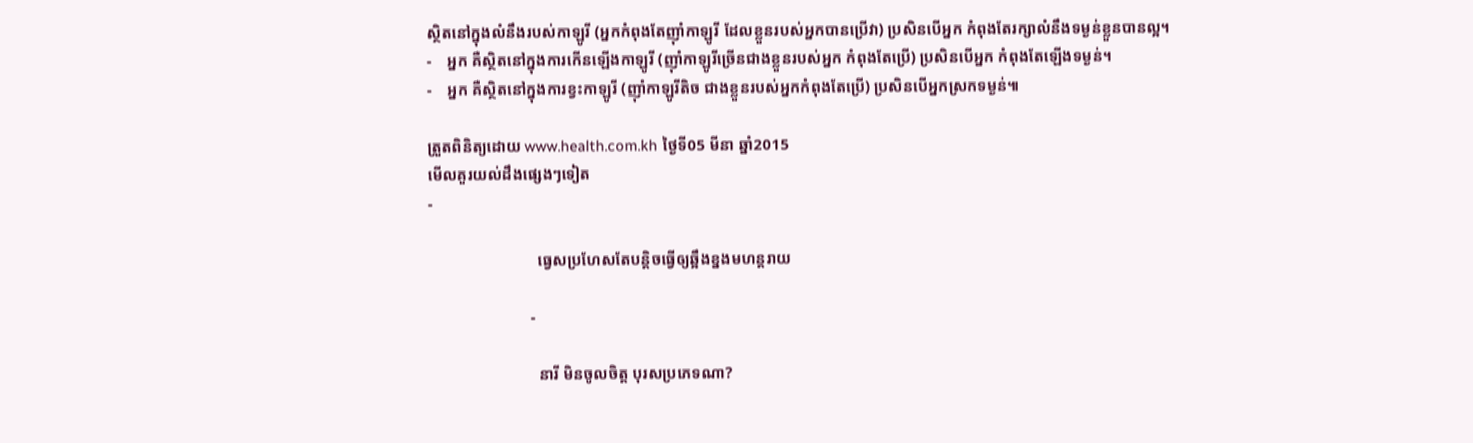ស្ថិតនៅក្នុងលំនឹងរបស់កាឡូរី (អ្នកកំពុងតែញ៉ាំកាឡូរី ដែលខ្លួនរបស់អ្នកបានប្រើវា) ប្រសិនបើអ្នក កំពុងតែរក្សាលំនឹងទម្ងន់ខ្លួនបានល្អ។
-    អ្នក គឺស្ថិតនៅក្នុងការកើនឡើងកាឡូរី (ញ៉ាំកាឡូរីច្រើនជាងខ្លួនរបស់អ្នក កំពុងតែប្រើ) ប្រសិនបើអ្នក កំពុងតែឡើងទម្ងន់។
-    អ្នក គឺស្ថិតនៅក្នុងការខ្វះកាឡូរី (ញ៉ាំកាឡូរីតិច ជាងខ្លួនរបស់អ្នកកំពុងតែប្រើ) ប្រសិនបើអ្នកស្រកទម្ងន់៕

ត្រួតពិនិត្យដោយ www.health.com.kh ថ្ងៃទី05 មីនា ឆ្នាំ2015
មើលគួរយល់ដឹងផ្សេងៗទៀត
-

                            ធ្វេសប្រហែសតែបន្តិចធ្វើឲ្យឆ្អឹងខ្នងមហន្តរាយ

                          -

                            នារី មិនចូលចិត្ត បុរសប្រភេទណា?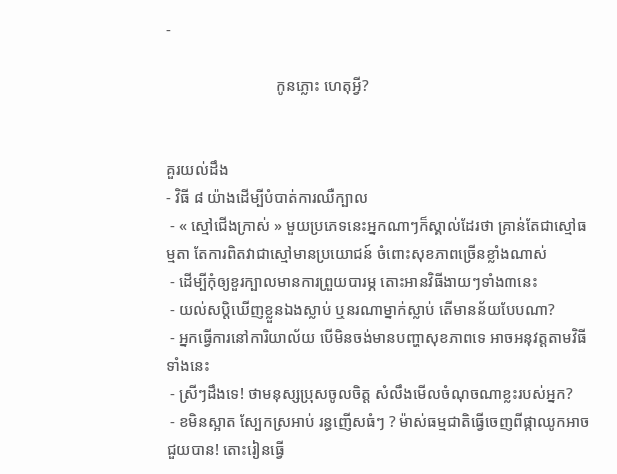-

                            កូនភ្លោះ ហេតុអ្វី?


គួរយល់ដឹង
- វិធី ៨ យ៉ាងដើម្បីបំបាត់ការឈឺក្បាល
 - « ស្មៅជើងក្រាស់ » មួយប្រភេទនេះអ្នកណាៗក៏ស្គាល់ដែរថា គ្រាន់តែជាស្មៅធម្មតា តែការពិតវាជាស្មៅមានប្រយោជន៍ ចំពោះសុខភាពច្រើនខ្លាំងណាស់
 - ដើម្បីកុំឲ្យខួរក្បាលមានការព្រួយបារម្ភ តោះអានវិធីងាយៗទាំង៣នេះ
 - យល់សប្តិឃើញខ្លួនឯងស្លាប់ ឬនរណាម្នាក់ស្លាប់ តើមានន័យបែបណា?
 - អ្នកធ្វើការនៅការិយាល័យ បើមិនចង់មានបញ្ហាសុខភាពទេ អាចអនុវត្តតាមវិធីទាំងនេះ
 - ស្រីៗដឹងទេ! ថាមនុស្សប្រុសចូលចិត្ត សំលឹងមើលចំណុចណាខ្លះរបស់អ្នក?
 - ខមិនស្អាត ស្បែកស្រអាប់ រន្ធញើសធំៗ ? ម៉ាស់ធម្មជាតិធ្វើចេញពីផ្កាឈូកអាចជួយបាន! តោះរៀនធ្វើ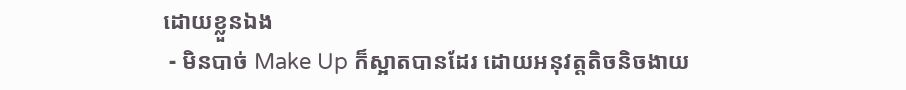ដោយខ្លួនឯង
 - មិនបាច់ Make Up ក៏ស្អាតបានដែរ ដោយអនុវត្តតិចនិចងាយ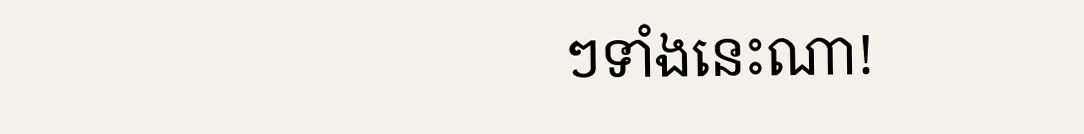ៗទាំងនេះណា!